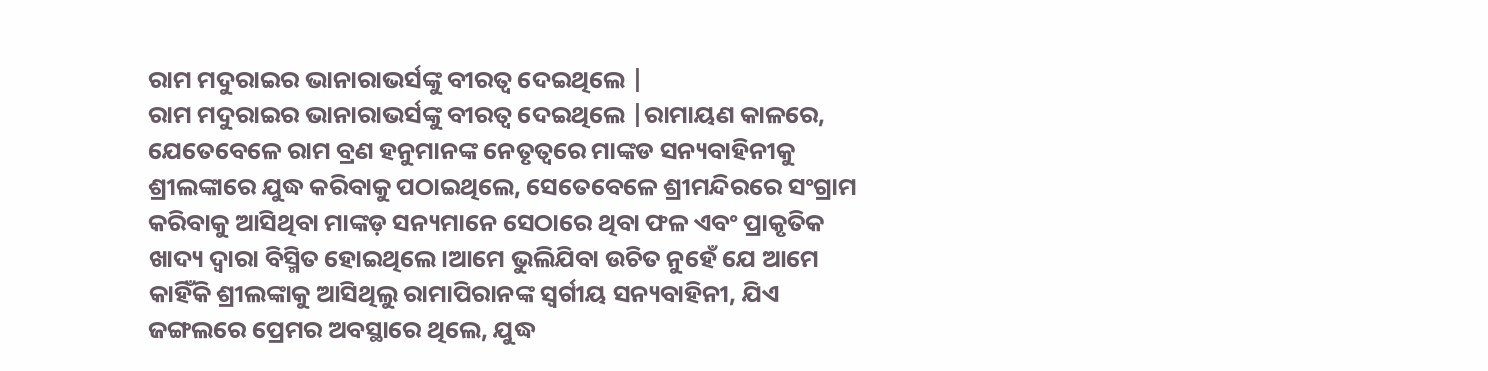ରାମ ମଦୁରାଇର ଭାନାରାଭର୍ସଙ୍କୁ ବୀରତ୍ୱ ଦେଇଥିଲେ |
ରାମ ମଦୁରାଇର ଭାନାରାଭର୍ସଙ୍କୁ ବୀରତ୍ୱ ଦେଇଥିଲେ |ରାମାୟଣ କାଳରେ, ଯେତେବେଳେ ରାମ ବ୍ରଣ ହନୁମାନଙ୍କ ନେତୃତ୍ୱରେ ମାଙ୍କଡ ସନ୍ୟବାହିନୀକୁ ଶ୍ରୀଲଙ୍କାରେ ଯୁଦ୍ଧ କରିବାକୁ ପଠାଇଥିଲେ, ସେତେବେଳେ ଶ୍ରୀମନ୍ଦିରରେ ସଂଗ୍ରାମ କରିବାକୁ ଆସିଥିବା ମାଙ୍କଡ଼ ସନ୍ୟମାନେ ସେଠାରେ ଥିବା ଫଳ ଏବଂ ପ୍ରାକୃତିକ ଖାଦ୍ୟ ଦ୍ୱାରା ବିସ୍ମିତ ହୋଇଥିଲେ।ଆମେ ଭୁଲିଯିବା ଉଚିତ ନୁହେଁ ଯେ ଆମେ କାହିଁକି ଶ୍ରୀଲଙ୍କାକୁ ଆସିଥିଲୁ ରାମାପିରାନଙ୍କ ସ୍ୱର୍ଗୀୟ ସନ୍ୟବାହିନୀ, ଯିଏ ଜଙ୍ଗଲରେ ପ୍ରେମର ଅବସ୍ଥାରେ ଥିଲେ, ଯୁଦ୍ଧ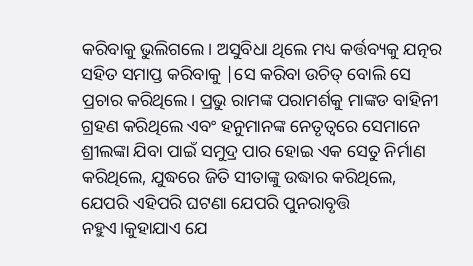କରିବାକୁ ଭୁଲିଗଲେ। ଅସୁବିଧା ଥିଲେ ମଧ୍ୟ କର୍ତ୍ତବ୍ୟକୁ ଯତ୍ନର ସହିତ ସମାପ୍ତ କରିବାକୁ |ସେ କରିବା ଉଚିତ୍ ବୋଲି ସେ ପ୍ରଚାର କରିଥିଲେ। ପ୍ରଭୁ ରାମଙ୍କ ପରାମର୍ଶକୁ ମାଙ୍କଡ ବାହିନୀ ଗ୍ରହଣ କରିଥିଲେ ଏବଂ ହନୁମାନଙ୍କ ନେତୃତ୍ୱରେ ସେମାନେ ଶ୍ରୀଲଙ୍କା ଯିବା ପାଇଁ ସମୁଦ୍ର ପାର ହୋଇ ଏକ ସେତୁ ନିର୍ମାଣ କରିଥିଲେ, ଯୁଦ୍ଧରେ ଜିତି ସୀତାଙ୍କୁ ଉଦ୍ଧାର କରିଥିଲେ, ଯେପରି ଏହିପରି ଘଟଣା ଯେପରି ପୁନରାବୃତ୍ତି ନହୁଏ।କୁହାଯାଏ ଯେ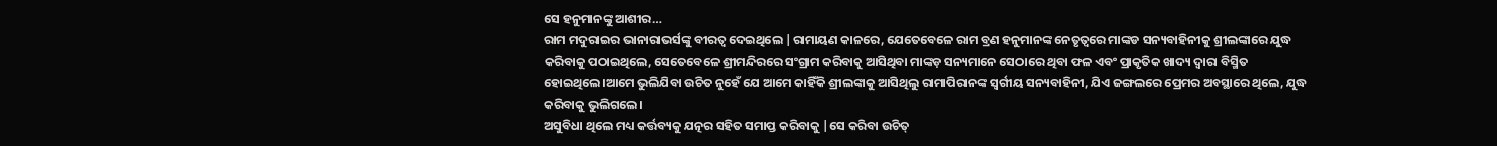ସେ ହନୁମାନଙ୍କୁ ଆଶୀର…
ରାମ ମଦୁରାଇର ଭାନାରାଭର୍ସଙ୍କୁ ବୀରତ୍ୱ ଦେଇଥିଲେ |ରାମାୟଣ କାଳରେ, ଯେତେବେଳେ ରାମ ବ୍ରଣ ହନୁମାନଙ୍କ ନେତୃତ୍ୱରେ ମାଙ୍କଡ ସନ୍ୟବାହିନୀକୁ ଶ୍ରୀଲଙ୍କାରେ ଯୁଦ୍ଧ କରିବାକୁ ପଠାଇଥିଲେ, ସେତେବେଳେ ଶ୍ରୀମନ୍ଦିରରେ ସଂଗ୍ରାମ କରିବାକୁ ଆସିଥିବା ମାଙ୍କଡ଼ ସନ୍ୟମାନେ ସେଠାରେ ଥିବା ଫଳ ଏବଂ ପ୍ରାକୃତିକ ଖାଦ୍ୟ ଦ୍ୱାରା ବିସ୍ମିତ ହୋଇଥିଲେ।ଆମେ ଭୁଲିଯିବା ଉଚିତ ନୁହେଁ ଯେ ଆମେ କାହିଁକି ଶ୍ରୀଲଙ୍କାକୁ ଆସିଥିଲୁ ରାମାପିରାନଙ୍କ ସ୍ୱର୍ଗୀୟ ସନ୍ୟବାହିନୀ, ଯିଏ ଜଙ୍ଗଲରେ ପ୍ରେମର ଅବସ୍ଥାରେ ଥିଲେ, ଯୁଦ୍ଧ କରିବାକୁ ଭୁଲିଗଲେ।
ଅସୁବିଧା ଥିଲେ ମଧ୍ୟ କର୍ତ୍ତବ୍ୟକୁ ଯତ୍ନର ସହିତ ସମାପ୍ତ କରିବାକୁ |ସେ କରିବା ଉଚିତ୍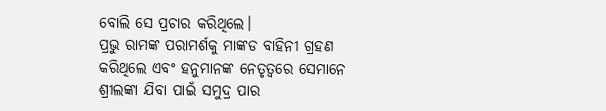ବୋଲି ସେ ପ୍ରଚାର କରିଥିଲେ।
ପ୍ରଭୁ ରାମଙ୍କ ପରାମର୍ଶକୁ ମାଙ୍କଡ ବାହିନୀ ଗ୍ରହଣ କରିଥିଲେ ଏବଂ ହନୁମାନଙ୍କ ନେତୃତ୍ୱରେ ସେମାନେ ଶ୍ରୀଲଙ୍କା ଯିବା ପାଇଁ ସମୁଦ୍ର ପାର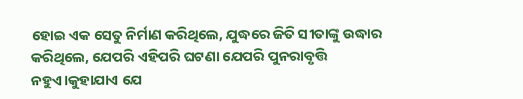ହୋଇ ଏକ ସେତୁ ନିର୍ମାଣ କରିଥିଲେ, ଯୁଦ୍ଧରେ ଜିତି ସୀତାଙ୍କୁ ଉଦ୍ଧାର କରିଥିଲେ, ଯେପରି ଏହିପରି ଘଟଣା ଯେପରି ପୁନରାବୃତ୍ତି ନହୁଏ।କୁହାଯାଏ ଯେ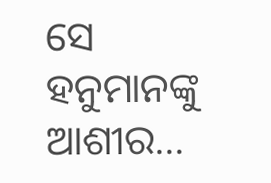ସେ ହନୁମାନଙ୍କୁ ଆଶୀର…